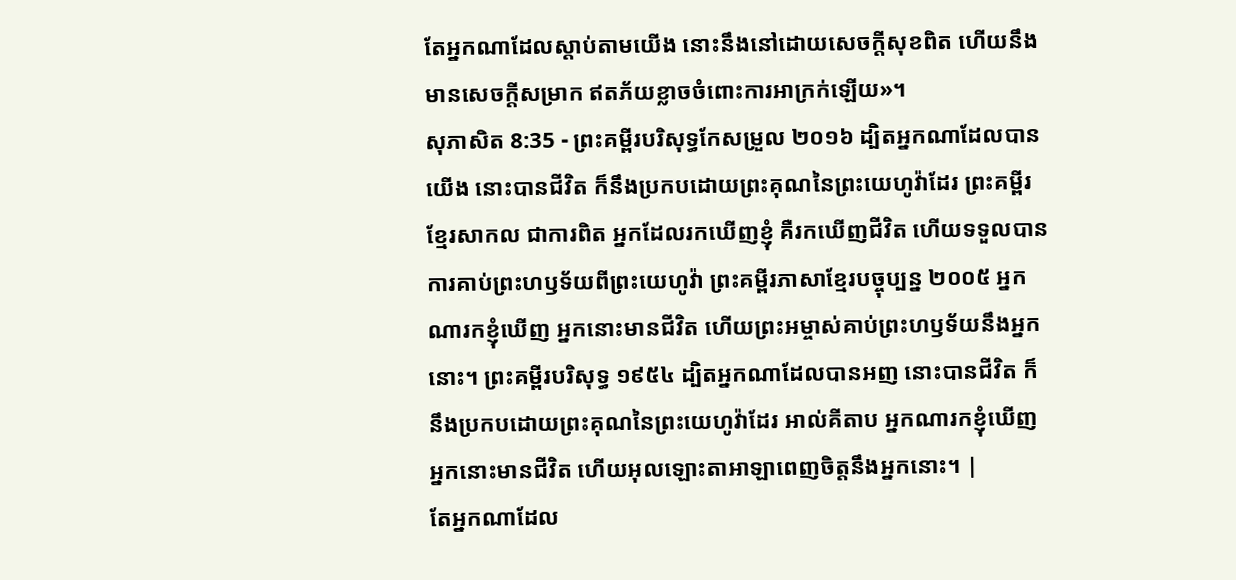តែអ្នកណាដែលស្តាប់តាមយើង នោះនឹងនៅដោយសេចក្ដីសុខពិត ហើយនឹងមានសេចក្ដីសម្រាក ឥតភ័យខ្លាចចំពោះការអាក្រក់ឡើយ»។
សុភាសិត 8:35 - ព្រះគម្ពីរបរិសុទ្ធកែសម្រួល ២០១៦ ដ្បិតអ្នកណាដែលបានយើង នោះបានជីវិត ក៏នឹងប្រកបដោយព្រះគុណនៃព្រះយេហូវ៉ាដែរ ព្រះគម្ពីរខ្មែរសាកល ជាការពិត អ្នកដែលរកឃើញខ្ញុំ គឺរកឃើញជីវិត ហើយទទួលបានការគាប់ព្រះហឫទ័យពីព្រះយេហូវ៉ា ព្រះគម្ពីរភាសាខ្មែរបច្ចុប្បន្ន ២០០៥ អ្នកណារកខ្ញុំឃើញ អ្នកនោះមានជីវិត ហើយព្រះអម្ចាស់គាប់ព្រះហឫទ័យនឹងអ្នកនោះ។ ព្រះគម្ពីរបរិសុទ្ធ ១៩៥៤ ដ្បិតអ្នកណាដែលបានអញ នោះបានជីវិត ក៏នឹងប្រកបដោយព្រះគុណនៃព្រះយេហូវ៉ាដែរ អាល់គីតាប អ្នកណារកខ្ញុំឃើញ អ្នកនោះមានជីវិត ហើយអុលឡោះតាអាឡាពេញចិត្តនឹងអ្នកនោះ។ |
តែអ្នកណាដែល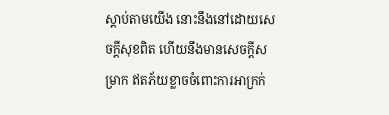ស្តាប់តាមយើង នោះនឹងនៅដោយសេចក្ដីសុខពិត ហើយនឹងមានសេចក្ដីសម្រាក ឥតភ័យខ្លាចចំពោះការអាក្រក់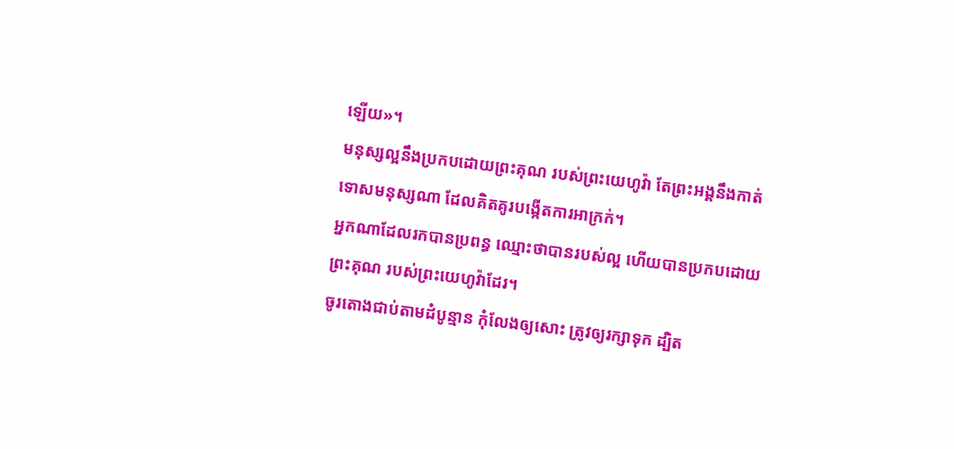ឡើយ»។
មនុស្សល្អនឹងប្រកបដោយព្រះគុណ របស់ព្រះយេហូវ៉ា តែព្រះអង្គនឹងកាត់ទោសមនុស្សណា ដែលគិតគូរបង្កើតការអាក្រក់។
អ្នកណាដែលរកបានប្រពន្ធ ឈ្មោះថាបានរបស់ល្អ ហើយបានប្រកបដោយព្រះគុណ របស់ព្រះយេហូវ៉ាដែរ។
ចូរតោងជាប់តាមដំបូន្មាន កុំលែងឲ្យសោះ ត្រូវឲ្យរក្សាទុក ដ្បិត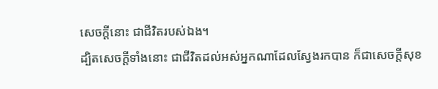សេចក្ដីនោះ ជាជីវិតរបស់ឯង។
ដ្បិតសេចក្ដីទាំងនោះ ជាជីវិតដល់អស់អ្នកណាដែលស្វែងរកបាន ក៏ជាសេចក្ដីសុខ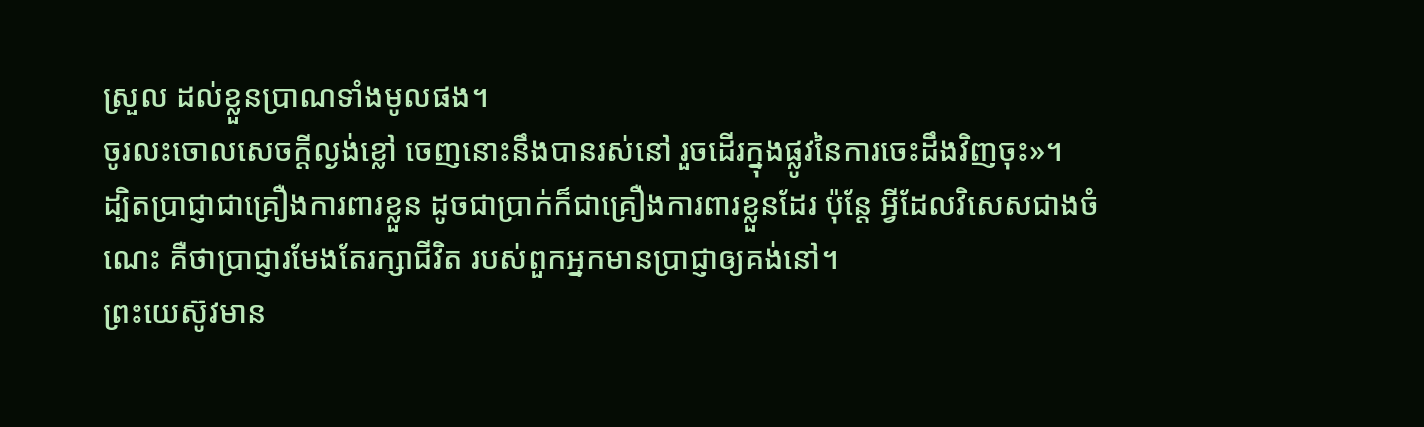ស្រួល ដល់ខ្លួនប្រាណទាំងមូលផង។
ចូរលះចោលសេចក្ដីល្ងង់ខ្លៅ ចេញនោះនឹងបានរស់នៅ រួចដើរក្នុងផ្លូវនៃការចេះដឹងវិញចុះ»។
ដ្បិតប្រាជ្ញាជាគ្រឿងការពារខ្លួន ដូចជាប្រាក់ក៏ជាគ្រឿងការពារខ្លួនដែរ ប៉ុន្តែ អ្វីដែលវិសេសជាងចំណេះ គឺថាប្រាជ្ញារមែងតែរក្សាជីវិត របស់ពួកអ្នកមានប្រាជ្ញាឲ្យគង់នៅ។
ព្រះយេស៊ូវមាន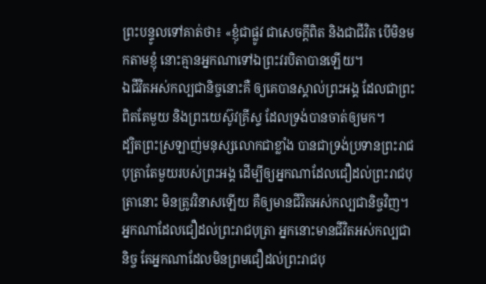ព្រះបន្ទូលទៅគាត់ថា៖ «ខ្ញុំជាផ្លូវ ជាសេចក្តីពិត និងជាជីវិត បើមិនមកតាមខ្ញុំ នោះគ្មានអ្នកណាទៅឯព្រះវរបិតាបានឡើយ។
ឯជីវិតអស់កល្បជានិច្ចនោះគឺ ឲ្យគេបានស្គាល់ព្រះអង្គ ដែលជាព្រះពិតតែមួយ និងព្រះយេស៊ូវគ្រីស្ទ ដែលទ្រង់បានចាត់ឲ្យមក។
ដ្បិតព្រះស្រឡាញ់មនុស្សលោកជាខ្លាំង បានជាទ្រង់ប្រទានព្រះរាជបុត្រាតែមួយរបស់ព្រះអង្គ ដើម្បីឲ្យអ្នកណាដែលជឿដល់ព្រះរាជបុត្រានោះ មិនត្រូវវិនាសឡើយ គឺឲ្យមានជីវិតអស់កល្បជានិច្ចវិញ។
អ្នកណាដែលជឿដល់ព្រះរាជបុត្រា អ្នកនោះមានជីវិតអស់កល្បជានិច្ច តែអ្នកណាដែលមិនព្រមជឿដល់ព្រះរាជបុ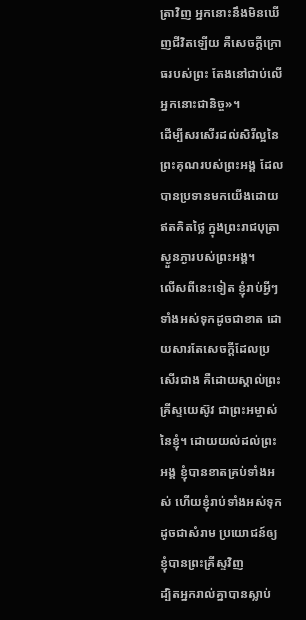ត្រាវិញ អ្នកនោះនឹងមិនឃើញជីវិតឡើយ គឺសេចក្តីក្រោធរបស់ព្រះ តែងនៅជាប់លើអ្នកនោះជានិច្ច»។
ដើម្បីសរសើរដល់សិរីល្អនៃព្រះគុណរបស់ព្រះអង្គ ដែលបានប្រទានមកយើងដោយឥតគិតថ្លៃ ក្នុងព្រះរាជបុត្រាស្ងួនភ្ងារបស់ព្រះអង្គ។
លើសពីនេះទៀត ខ្ញុំរាប់អ្វីៗទាំងអស់ទុកដូចជាខាត ដោយសារតែសេចក្ដីដែលប្រសើរជាង គឺដោយស្គាល់ព្រះគ្រីស្ទយេស៊ូវ ជាព្រះអម្ចាស់នៃខ្ញុំ។ ដោយយល់ដល់ព្រះអង្គ ខ្ញុំបានខាតគ្រប់ទាំងអស់ ហើយខ្ញុំរាប់ទាំងអស់ទុកដូចជាសំរាម ប្រយោជន៍ឲ្យខ្ញុំបានព្រះគ្រីស្ទវិញ
ដ្បិតអ្នករាល់គ្នាបានស្លាប់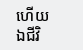ហើយ ឯជីវិ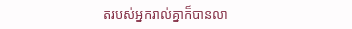តរបស់អ្នករាល់គ្នាក៏បានលា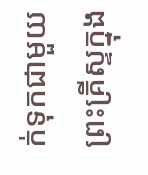ក់ទុកជាមួយព្រះគ្រីស្ទក្នុង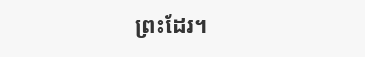ព្រះដែរ។